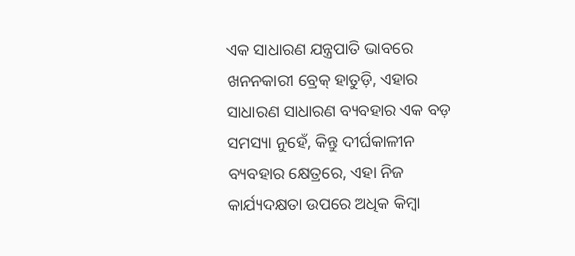ଏକ ସାଧାରଣ ଯନ୍ତ୍ରପାତି ଭାବରେ ଖନନକାରୀ ବ୍ରେକ୍ ହାତୁଡ଼ି, ଏହାର ସାଧାରଣ ସାଧାରଣ ବ୍ୟବହାର ଏକ ବଡ଼ ସମସ୍ୟା ନୁହେଁ, କିନ୍ତୁ ଦୀର୍ଘକାଳୀନ ବ୍ୟବହାର କ୍ଷେତ୍ରରେ, ଏହା ନିଜ କାର୍ଯ୍ୟଦକ୍ଷତା ଉପରେ ଅଧିକ କିମ୍ବା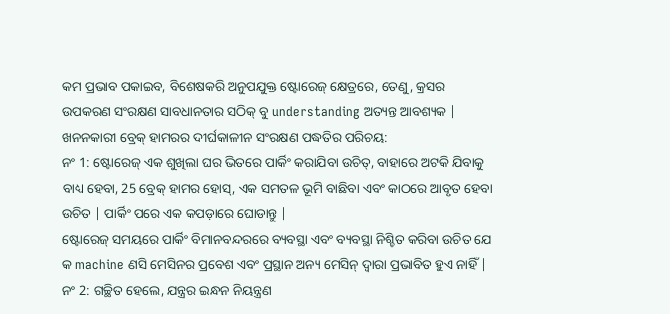କମ ପ୍ରଭାବ ପକାଇବ, ବିଶେଷକରି ଅନୁପଯୁକ୍ତ ଷ୍ଟୋରେଜ୍ କ୍ଷେତ୍ରରେ, ତେଣୁ, କ୍ରସର ଉପକରଣ ସଂରକ୍ଷଣ ସାବଧାନତାର ସଠିକ୍ ବୁ understanding ଅତ୍ୟନ୍ତ ଆବଶ୍ୟକ |
ଖନନକାରୀ ବ୍ରେକ୍ ହାମରର ଦୀର୍ଘକାଳୀନ ସଂରକ୍ଷଣ ପଦ୍ଧତିର ପରିଚୟ:
ନଂ 1: ଷ୍ଟୋରେଜ୍ ଏକ ଶୁଖିଲା ଘର ଭିତରେ ପାର୍କିଂ କରାଯିବା ଉଚିତ୍, ବାହାରେ ଅଟକି ଯିବାକୁ ବାଧ୍ୟ ହେବା, 25 ବ୍ରେକ୍ ହାମର ହୋସ୍, ଏକ ସମତଳ ଭୂମି ବାଛିବା ଏବଂ କାଠରେ ଆବୃତ ହେବା ଉଚିତ | ପାର୍କିଂ ପରେ ଏକ କପଡ଼ାରେ ଘୋଡାନ୍ତୁ |
ଷ୍ଟୋରେଜ୍ ସମୟରେ ପାର୍କିଂ ବିମାନବନ୍ଦରରେ ବ୍ୟବସ୍ଥା ଏବଂ ବ୍ୟବସ୍ଥା ନିଶ୍ଚିତ କରିବା ଉଚିତ ଯେ କ machine ଣସି ମେସିନର ପ୍ରବେଶ ଏବଂ ପ୍ରସ୍ଥାନ ଅନ୍ୟ ମେସିନ୍ ଦ୍ୱାରା ପ୍ରଭାବିତ ହୁଏ ନାହିଁ |
ନଂ 2: ଗଚ୍ଛିତ ହେଲେ, ଯନ୍ତ୍ରର ଇନ୍ଧନ ନିୟନ୍ତ୍ରଣ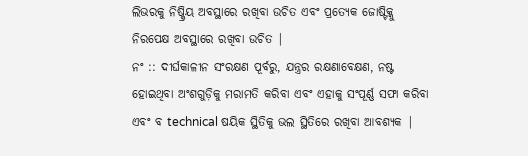ଲିଭରକୁ ନିଷ୍କ୍ରିୟ ଅବସ୍ଥାରେ ରଖିବା ଉଚିତ ଏବଂ ପ୍ରତ୍ୟେକ ଜୋଷ୍ଟିକ୍କୁ ନିରପେକ୍ଷ ଅବସ୍ଥାରେ ରଖିବା ଉଚିତ |
ନଂ :: ଦୀର୍ଘକାଳୀନ ସଂରକ୍ଷଣ ପୂର୍ବରୁ, ଯନ୍ତ୍ରର ରକ୍ଷଣାବେକ୍ଷଣ, ନଷ୍ଟ ହୋଇଥିବା ଅଂଶଗୁଡ଼ିକୁ ମରାମତି କରିବା ଏବଂ ଏହାକୁ ସଂପୂର୍ଣ୍ଣ ସଫା କରିବା ଏବଂ ବ technical ଷୟିକ ସ୍ଥିତିକୁ ଭଲ ସ୍ଥିତିରେ ରଖିବା ଆବଶ୍ୟକ |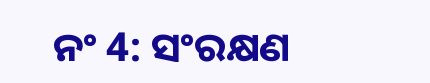ନଂ 4: ସଂରକ୍ଷଣ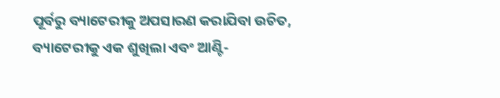ପୂର୍ବରୁ ବ୍ୟାଟେରୀକୁ ଅପସାରଣ କରାଯିବା ଉଚିତ, ବ୍ୟାଟେରୀକୁ ଏକ ଶୁଖିଲା ଏବଂ ଆଣ୍ଟି-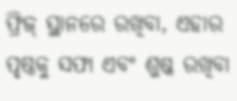ଫ୍ରିଜ୍ ସ୍ଥାନରେ ରଖିବା, ଏହାର ପୃଷ୍ଠକୁ ସଫା ଏବଂ ଶୁଷ୍କ ରଖିବା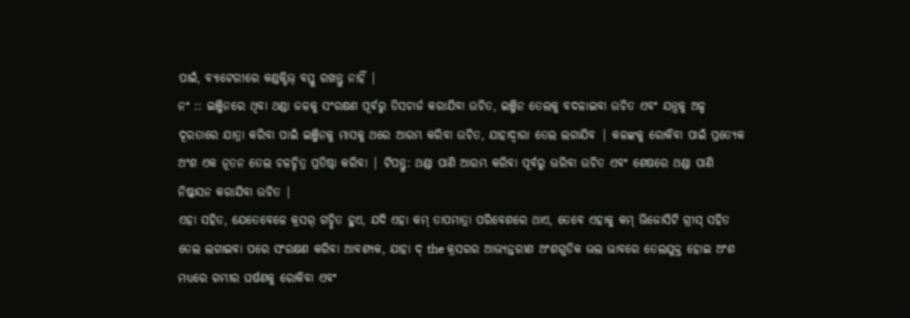ପାଇଁ, ବ୍ୟାଟେରୀରେ କଣ୍ଡକ୍ଟିଭ୍ ବସ୍ତୁ ରଖନ୍ତୁ ନାହିଁ |
ନଂ :: ଇଞ୍ଜିନରେ ଥିବା ଥଣ୍ଡା ଜଳକୁ ସଂରକ୍ଷଣ ପୂର୍ବରୁ ଡିସଚାର୍ଜ କରାଯିବା ଉଚିତ, ଇଞ୍ଜିନ ତେଲକୁ ବଦଳାଇବା ଉଚିତ ଏବଂ ଯନ୍ତ୍ରକୁ ଅଳ୍ପ ଦୂରତାରେ ଯାତ୍ରା କରିବା ପାଇଁ ଇଞ୍ଜିନକୁ ମାସକୁ ଥରେ ଆରମ୍ଭ କରିବା ଉଚିତ, ଯାହାଦ୍ୱାରା ତେଲ ଲଗାଯିବ | କଳଙ୍କକୁ ରୋକିବା ପାଇଁ ପ୍ରତ୍ୟେକ ଅଂଶ ଏକ ନୂତନ ତେଲ ଚଳଚ୍ଚିତ୍ର ପ୍ରତିଷ୍ଠା କରିବା | ଟିପନ୍ତୁ: ଥଣ୍ଡା ପାଣି ଆରମ୍ଭ କରିବା ପୂର୍ବରୁ ଭରିବା ଉଚିତ ଏବଂ ଶେଷରେ ଥଣ୍ଡା ପାଣି ନିଷ୍କାସନ କରାଯିବା ଉଚିତ |
ଏହା ସହିତ, ଯେତେବେଳେ କ୍ରସର୍ ଗଚ୍ଛିତ ହୁଏ, ଯଦି ଏହା କମ୍ ତାପମାତ୍ରା ପରିବେଶରେ ଥାଏ, ତେବେ ଏହାକୁ କମ୍ ଭିଜୋସିଟି ଗ୍ରୀସ୍ ସହିତ ତେଲ ଲଗାଇବା ପରେ ସଂରକ୍ଷଣ କରିବା ଆବଶ୍ୟକ, ଯାହା ଦ୍ the କ୍ରସରର ଆଭ୍ୟନ୍ତରୀଣ ଅଂଶଗୁଡିକ ଭଲ ଭାବରେ ତେଲଯୁକ୍ତ ହୋଇ ଅଂଶ ମଧ୍ୟରେ ଗମ୍ଭୀର ଘର୍ଷଣକୁ ରୋକିବା ଏବଂ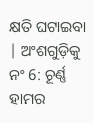କ୍ଷତି ଘଟାଇବା | ଅଂଶଗୁଡ଼ିକୁ
ନଂ 6: ଚୂର୍ଣ୍ଣ ହାମର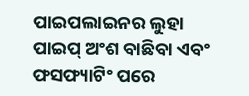ପାଇପଲାଇନର ଲୁହା ପାଇପ୍ ଅଂଶ ବାଛିବା ଏବଂ ଫସଫ୍ୟାଟିଂ ପରେ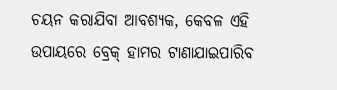ଚୟନ କରାଯିବା ଆବଶ୍ୟକ, କେବଳ ଏହି ଉପାୟରେ ବ୍ରେକ୍ ହାମର ଟାଣାଯାଇପାରିବ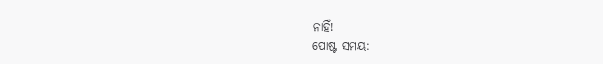ନାହିଁ!
ପୋଷ୍ଟ ସମୟ: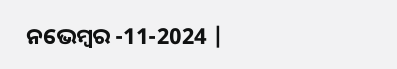ନଭେମ୍ବର -11-2024 |